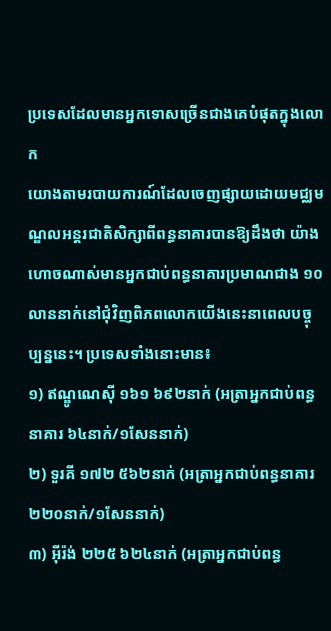ប្រទេសដែលមានអ្នកទោសច្រើនជាងគេបំផុតក្នុងលោក
យោងតាមរបាយការណ៍ដែលចេញផ្សាយដោយមជ្ឈមណ្ឌលអន្តរជាតិសិក្សាពីពន្ធនាគារបានឱ្យដឹងថា យ៉ាងហោចណាស់មានអ្នកជាប់ពន្ធនាគារប្រមាណជាង ១០លាននាក់នៅជុំវិញពិភពលោកយើងនេះនាពេលបច្ចុប្បន្ននេះ។ ប្រទេសទាំងនោះមាន៖
១) ឥណ្ឌូណេស៊ី ១៦១ ៦៩២នាក់ (អត្រាអ្នកជាប់ពន្ធនាគារ ៦៤នាក់/១សែននាក់)
២) ទួរគី ១៧២ ៥៦២នាក់ (អត្រាអ្នកជាប់ពន្ធនាគារ ២២០នាក់/១សែននាក់)
៣) អ៊ីរ៉ង់ ២២៥ ៦២៤នាក់ (អត្រាអ្នកជាប់ពន្ធ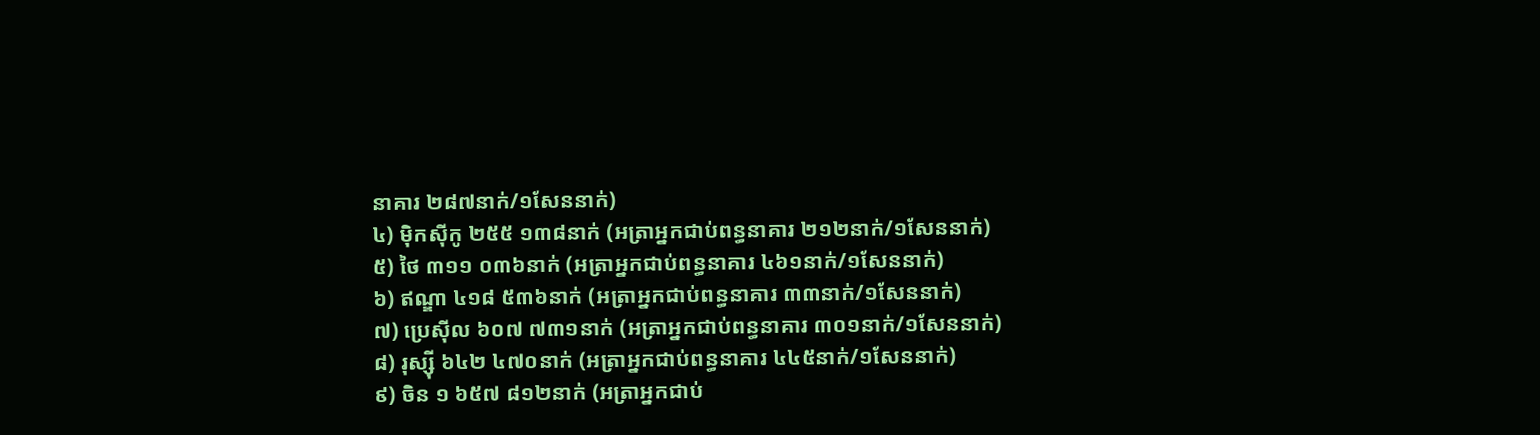នាគារ ២៨៧នាក់/១សែននាក់)
៤) ម៉ិកស៊ីកូ ២៥៥ ១៣៨នាក់ (អត្រាអ្នកជាប់ពន្ធនាគារ ២១២នាក់/១សែននាក់)
៥) ថៃ ៣១១ ០៣៦នាក់ (អត្រាអ្នកជាប់ពន្ធនាគារ ៤៦១នាក់/១សែននាក់)
៦) ឥណ្ឌា ៤១៨ ៥៣៦នាក់ (អត្រាអ្នកជាប់ពន្ធនាគារ ៣៣នាក់/១សែននាក់)
៧) ប្រេស៊ីល ៦០៧ ៧៣១នាក់ (អត្រាអ្នកជាប់ពន្ធនាគារ ៣០១នាក់/១សែននាក់)
៨) រុស្ស៊ី ៦៤២ ៤៧០នាក់ (អត្រាអ្នកជាប់ពន្ធនាគារ ៤៤៥នាក់/១សែននាក់)
៩) ចិន ១ ៦៥៧ ៨១២នាក់ (អត្រាអ្នកជាប់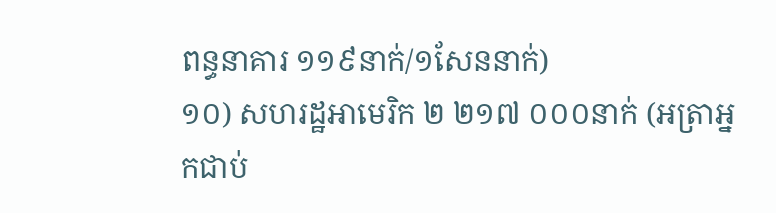ពន្ធនាគារ ១១៩នាក់/១សែននាក់)
១០) សហរដ្ឋអាមេរិក ២ ២១៧ ០០០នាក់ (អត្រាអ្នកជាប់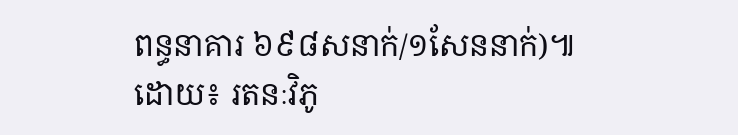ពន្ធនាគារ ៦៩៨សនាក់/១សែននាក់)៕
ដោយ៖ រតនៈវិភូ